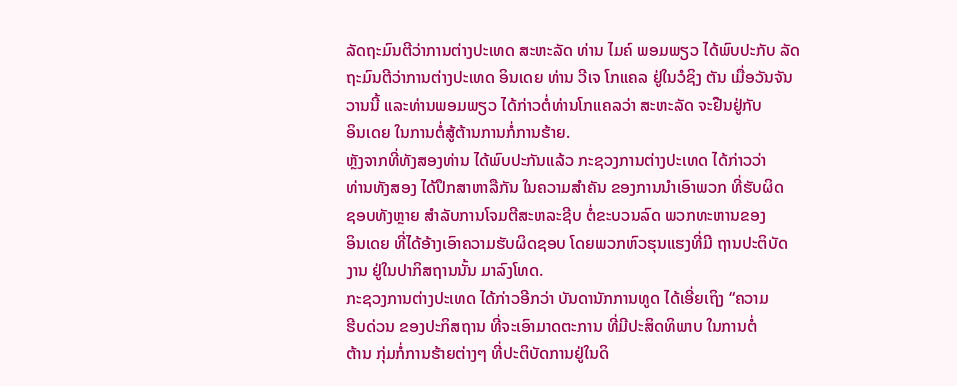ລັດຖະມົນຕີວ່າການຕ່າງປະເທດ ສະຫະລັດ ທ່ານ ໄມຄ໌ ພອມພຽວ ໄດ້ພົບປະກັບ ລັດ
ຖະມົນຕີວ່າການຕ່າງປະເທດ ອິນເດຍ ທ່ານ ວີເຈ ໂກແຄລ ຢູ່ໃນວໍຊິງ ຕັນ ເມື່ອວັນຈັນ
ວານນີ້ ແລະທ່ານພອມພຽວ ໄດ້ກ່າວຕໍ່ທ່ານໂກແຄລວ່າ ສະຫະລັດ ຈະຢືນຢູ່ກັບ
ອິນເດຍ ໃນການຕໍ່ສູ້ຕ້ານການກໍ່ການຮ້າຍ.
ຫຼັງຈາກທີ່ທັງສອງທ່ານ ໄດ້ພົບປະກັນແລ້ວ ກະຊວງການຕ່າງປະເທດ ໄດ້ກ່າວວ່າ
ທ່ານທັງສອງ ໄດ້ປຶກສາຫາລືກັນ ໃນຄວາມສຳຄັນ ຂອງການນຳເອົາພວກ ທີ່ຮັບຜິດ
ຊອບທັງຫຼາຍ ສຳລັບການໂຈມຕີສະຫລະຊີບ ຕໍ່ຂະບວນລົດ ພວກທະຫານຂອງ
ອິນເດຍ ທີ່ໄດ້ອ້າງເອົາຄວາມຮັບຜິດຊອບ ໂດຍພວກຫົວຮຸນແຮງທີ່ມີ ຖານປະຕິບັດ
ງານ ຢູ່ໃນປາກິສຖານນັ້ນ ມາລົງໂທດ.
ກະຊວງການຕ່າງປະເທດ ໄດ້ກ່າວອີກວ່າ ບັນດານັກການທູດ ໄດ້ເອີ່ຍເຖິງ “ຄວາມ
ຮີບດ່ວນ ຂອງປະກິສຖານ ທີ່ຈະເອົາມາດຕະການ ທີ່ມີປະສິດທິພາບ ໃນການຕໍ່
ຕ້ານ ກຸ່ມກໍ່ການຮ້າຍຕ່າງໆ ທີ່ປະຕິບັດການຢູ່ໃນດິ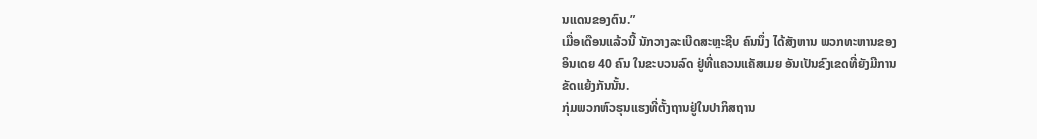ນແດນຂອງຕົນ.”
ເມື່ອເດືອນແລ້ວນີ້ ນັກວາງລະເບີດສະຫຼະຊີບ ຄົນນຶ່ງ ໄດ້ສັງຫານ ພວກທະຫານຂອງ
ອິນເດຍ 40 ຄົນ ໃນຂະບວນລົດ ຢູ່ທີ່ແຄວນແຄັສເມຍ ອັນເປັນຂົງເຂດທີ່ຍັງມີການ
ຂັດແຍ້ງກັນນັ້ນ.
ກຸ່ມພວກຫົວຮຸນແຮງທີ່ຕັ້ງຖານຢູ່ໃນປາກິສຖານ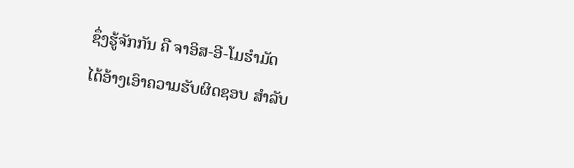ຊຶ່ງຮູ້ຈັກກັນ ຄື ຈາອິສ-ອີ-ໂມຮຳມັດ
ໄດ້ອ້າງເອົາຄວາມຮັບຜິດຊອບ ສຳລັບ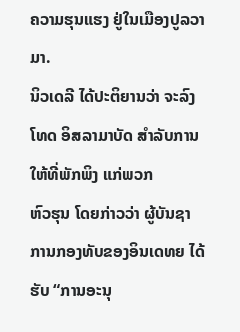ຄວາມຮຸນແຮງ ຢູ່ໃນເມືອງປູລວາມາ.
ນິວເດລີ ໄດ້ປະຕິຍານວ່າ ຈະລົງໂທດ ອິສລາມາບັດ ສຳລັບການໃຫ້ທີ່ພັກພິງ ແກ່ພວກ
ຫົວຮຸນ ໂດຍກ່າວວ່າ ຜູ້ບັນຊາການກອງທັບຂອງອິນເດທຍ ໄດ້ຮັບ “ການອະນຸ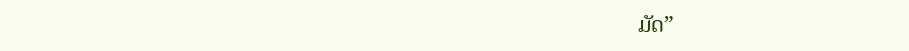ມັດ”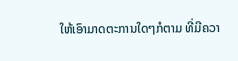ໃຫ້ເອົາມາດຕະການໃດໆກໍຕາມ ທີ່ມີຄວາ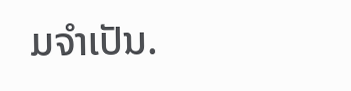ມຈຳເປັນ.